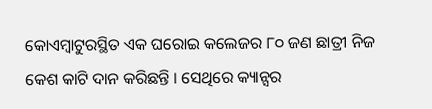କୋଏମ୍ବାଟୁରସ୍ଥିତ ଏକ ଘରୋଇ କଲେଜର ୮୦ ଜଣ ଛାତ୍ରୀ ନିଜ କେଶ କାଟି ଦାନ କରିଛନ୍ତି । ସେଥିରେ କ୍ୟାନ୍ସର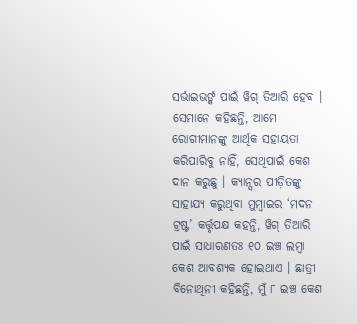ସର୍ଭାଇଭର୍ଙ୍କ ପାଇଁ ୱିଗ୍ ତିଆରି ହେବ । ସେମାନେ କହିଛନ୍ତି, ଆମେ ରୋଗୀମାନଙ୍କୁ ଆର୍ଥିକ ସହାୟତା କରିପାରିବୁ ନାହିଁ, ସେଥିପାଇଁ କେଶ ଦାନ କରୁଛୁ । କ୍ୟାନ୍ସର ପୀଡ଼ିତଙ୍କୁ ସାହାଯ୍ୟ କରୁଥିବା ମୁମ୍ବାଇର ‘ମଦନ ଟ୍ରଷ୍ଟ’ କର୍ତ୍ତୃପକ୍ଷ କହନ୍ତି, ୱିଗ୍ ତିଆରି ପାଇଁ ସାଧାରଣତଃ ୧୦ ଇଞ୍ଚ ଲମ୍ବା କେଶ ଆବଶ୍ୟକ ହୋଇଥାଏ । ଛାତ୍ରୀ ବିନୋଥିନୀ କହିଛନ୍ତି, ମୁଁ ୮ ଇଞ୍ଚ କେଶ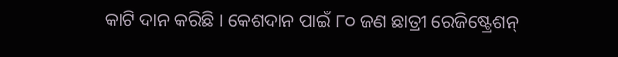କାଟି ଦାନ କରିଛି । କେଶଦାନ ପାଇଁ ୮୦ ଜଣ ଛାତ୍ରୀ ରେଜିଷ୍ଟ୍ରେଶନ୍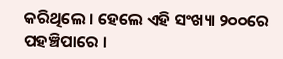କରିଥିଲେ । ହେଲେ ଏହି ସଂଖ୍ୟା ୨୦୦ରେ ପହଞ୍ଚିପାରେ ।